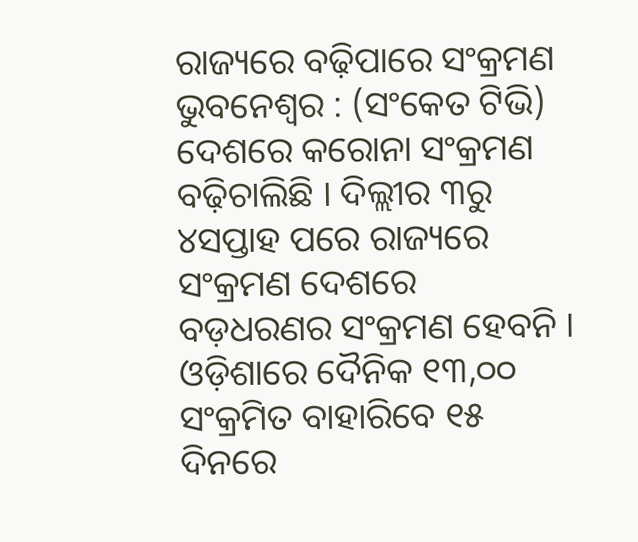ରାଜ୍ୟରେ ବଢ଼ିପାରେ ସଂକ୍ରମଣ
ଭୁବନେଶ୍ବର : (ସଂକେତ ଟିଭି) ଦେଶରେ କରୋନା ସଂକ୍ରମଣ ବଢ଼ିଚାଲିଛି । ଦିଲ୍ଲୀର ୩ରୁ ୪ସପ୍ତାହ ପରେ ରାଜ୍ୟରେ ସଂକ୍ରମଣ ଦେଶରେ ବଡ଼ଧରଣର ସଂକ୍ରମଣ ହେବନି । ଓଡ଼ିଶାରେ ଦୈନିକ ୧୩,୦୦ ସଂକ୍ରମିତ ବାହାରିବେ ୧୫ ଦିନରେ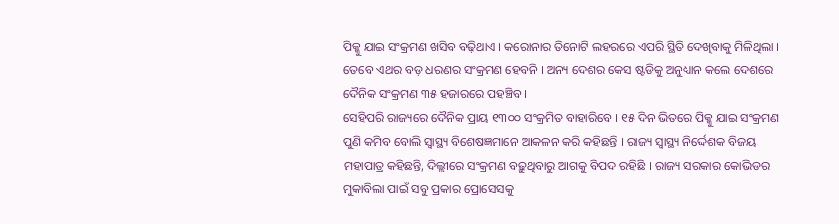ପିକ୍କୁ ଯାଇ ସଂକ୍ରମଣ ଖସିବ ବଢ଼ିଥାଏ । କରୋନାର ତିନୋଟି ଲହରରେ ଏପରି ସ୍ଥିତି ଦେଖିବାକୁ ମିଳିଥିଲା । ତେବେ ଏଥର ବଡ଼ ଧରଣର ସଂକ୍ରମଣ ହେବନି । ଅନ୍ୟ ଦେଶର କେସ ଷ୍ଟଡିକୁ ଅନୁଧ୍ୟାନ କଲେ ଦେଶରେ ଦୈନିକ ସଂକ୍ରମଣ ୩୫ ହଜାରରେ ପହଞ୍ଚିବ ।
ସେହିପରି ରାଜ୍ୟରେ ଦୈନିକ ପ୍ରାୟ ୧୩୦୦ ସଂକ୍ରମିତ ବାହାରିବେ । ୧୫ ଦିନ ଭିତରେ ପିକ୍କୁ ଯାଇ ସଂକ୍ରମଣ ପୁଣି କମିବ ବୋଲି ସ୍ୱାସ୍ଥ୍ୟ ବିଶେଷଜ୍ଞମାନେ ଆକଳନ କରି କହିଛନ୍ତି । ରାଜ୍ୟ ସ୍ୱାସ୍ଥ୍ୟ ନିର୍ଦ୍ଦେଶକ ବିଜୟ ମହାପାତ୍ର କହିଛନ୍ତି, ଦିଲ୍ଲୀରେ ସଂକ୍ରମଣ ବଢ଼ୁଥିବାରୁ ଆଗକୁ ବିପଦ ରହିଛି । ରାଜ୍ୟ ସରକାର କୋଭିଡର ମୁକାବିଲା ପାଇଁ ସବୁ ପ୍ରକାର ପ୍ରୋସେସକୁ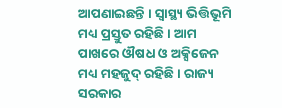ଆପଣାଇଛନ୍ତି । ସ୍ୱାସ୍ଥ୍ୟ ଭିତ୍ତିଭୂମି ମଧ୍ୟ ପ୍ରସ୍ତୁତ ରହିଛି । ଆମ ପାଖରେ ଔଷଧ ଓ ଅକ୍ସିଜେନ ମଧ୍ୟ ମହଜୁଦ୍ ରହିଛି । ରାଜ୍ୟ ସରକାର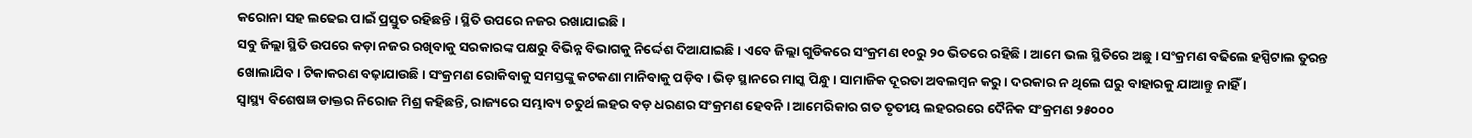କରୋନା ସହ ଲଢେଇ ପାଇଁ ପ୍ରସ୍ତୁତ ରହିଛନ୍ତି । ସ୍ଥିତି ଉପରେ ନଜର ରଖାଯାଇଛି ।
ସବୁ ଜିଲ୍ଲା ସ୍ଥିତି ଉପରେ କଡ଼ା ନଜର ରଖିବାକୁ ସରକାରଙ୍କ ପକ୍ଷରୁ ବିଭିନ୍ନ ବିଭାଗକୁ ନିର୍ଦ୍ଦେଶ ଦିଆଯାଇଛି । ଏବେ ଜିଲ୍ଲା ଗୁଡିକରେ ସଂକ୍ରମଣ ୧୦ରୁ ୨୦ ଭିତରେ ରହିଛି । ଆମେ ଭଲ ସ୍ଥିତିରେ ଅଛୁ । ସଂକ୍ରମଣ ବଢିଲେ ହସ୍ପିଟାଲ ତୁରନ୍ତ ଖୋଲାଯିବ । ଟିକାକରଣ ବଢ଼ାଯାଉଛି । ସଂକ୍ରମଣ ରୋକିବାକୁ ସମସ୍ତଙ୍କୁ କଟକଣା ମାନିବାକୁ ପଡ଼ିବ । ଭିଡ଼ ସ୍ଥାନରେ ମାସ୍କ ପିନ୍ଧୁ । ସାମାଜିକ ଦୂରତା ଅବଲମ୍ବନ କରୁ । ଦରକାର ନ ଥିଲେ ଘରୁ ବାହାରକୁ ଯାଆନ୍ତୁ ନାହିଁ ।
ସ୍ୱାସ୍ଥ୍ୟ ବିଶେଷଜ୍ଞ ଡାକ୍ତର ନିରୋଜ ମିଶ୍ର କହିଛନ୍ତି, ରାଜ୍ୟରେ ସମ୍ଭାବ୍ୟ ଚତୁର୍ଥ ଲହର ବଡ଼ ଧରଣର ସଂକ୍ରମଣ ହେବନି । ଆମେରିକାର ଗତ ତୃତୀୟ ଲହରରରେ ଦୈନିକ ସଂକ୍ରମଣ ୨୫୦୦୦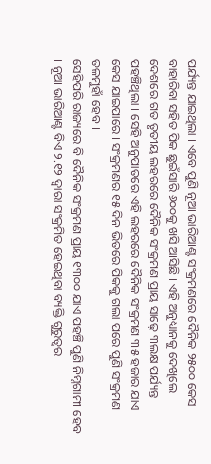ପର୍ଯ୍ୟନ୍ତ ଯାଇଥିଲା । ଏବେ ପୁଣି ନୂଆ ଭାରିଆଣ୍ଟ ସଂକ୍ରମଣରେ ଦୈନିକ ୨୫୦୦ କେସ ବାହାରିବା ସହିତ ପିକ ଛୁଇଁସାରି ୬୦୦କୁ ଖସି ଆସିଛି । ଏହି ଅନୁଧ୍ୟାନକୁ ଦେଖିଲେ ଦେଶରେ ଗତ ତୃତୀୟ ଲହରରେ ଦୈନିକ ସଂକ୍ରମଣ ପ୍ରାୟ ସାଢ଼େ ୩ଲକ୍ଷ ପର୍ଯ୍ୟନ୍ତ ପହଞ୍ଚିଥିଲା । ସେହି ଅନୁପାତରେ ଏହି ଲହରରେ ଦୈନିକ ସଂକ୍ରମଣ ୩୫ ହଜାର ଯାଏ କେସ ଯାଇପାରେ । ସଂକ୍ରମଣର ୧୫ ଦିନ ଭିତରେ ପିକକୁ ଗଲା ପରେ ପୁଣି ସଂକ୍ରମଣ ତଳମୁହାଁ ହେବ ।
ସେହିପରି ରାଜ୍ୟରେ ବି ଦୈନିକ ସଂକ୍ରମଣ ପ୍ରାୟ ୧୩୦୦ ଯାଏ ପହଞ୍ଚି ପୁଣି ନିମ୍ନଗାମୀ ହେବ । ନୂଆ ଭାରିଆଣ୍ଟ ବିଏ ୨.୧୨ ଦ୍ୱାରା ସଂକ୍ରମିତ ହେଇଥିବା ବ୍ୟକ୍ତି ଗୁରୁତ୍ୱର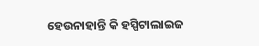ହେଉନାହାନ୍ତି କି ହସ୍ପିଟାଲାଇଜ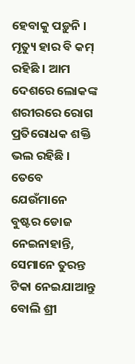ହେବାକୁ ପଡ଼ୁନି । ମୃତ୍ୟୁ ହାର ବି କମ୍ ରହିଛି । ଆମ ଦେଶରେ ଲୋକଙ୍କ ଶରୀରରେ ରୋଗ ପ୍ରତିରୋଧକ ଶକ୍ତି ଭଲ ରହିଛି । ତେବେ ଯେଉଁମାନେ ବୁଷ୍ଟର ଡୋଜ ନେଇନାହାନ୍ତି, ସେମାନେ ତୁରନ୍ତ ଟିକା ନେଇଯାଆନ୍ତୁ ବୋଲି ଶ୍ରୀ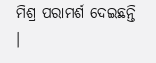ମିଶ୍ର ପରାମର୍ଶ ଦେଇଛନ୍ତି ।